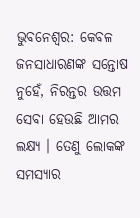ଭୁବନେଶ୍ବର: କେବଳ ଜନସାଧାରଣଙ୍କ ସନ୍ତୋଷ ନୁହେଁ, ନିରନ୍ତର ଉତ୍ତମ ସେବା ହେଉଛି ଆମର ଲକ୍ଷ୍ୟ । ତେଣୁ ଲୋକଙ୍କ ସମସ୍ୟାର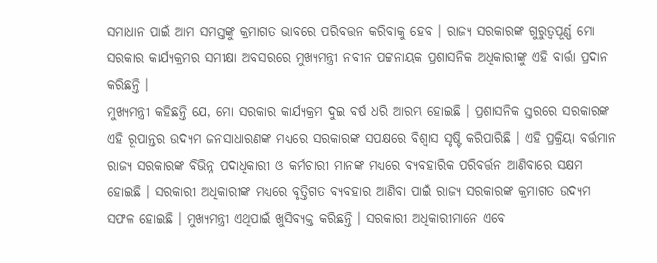ସମାଧାନ ପାଇଁ ଆମ ସମସ୍ତଙ୍କୁ କ୍ରମାଗତ ଭାବରେ ପରିବତ୍ତନ କରିବାକୁ ହେବ । ରାଜ୍ୟ ସରକାରଙ୍କ ଗୁରୁତ୍ବପୂର୍ଣ୍ଣ ମୋ ସରକାର କାର୍ଯ୍ୟକ୍ରମର ସମୀକ୍ଷା ଅବସରରେ ମୁଖ୍ୟମନ୍ତ୍ରୀ ନବୀନ ପଟ୍ଟନାୟକ ପ୍ରଶାସନିକ ଅଧିକାରୀଙ୍କୁ ଏହି ବାର୍ତ୍ତା ପ୍ରଦାନ କରିଛନ୍ତି ।
ମୁଖ୍ୟମନ୍ତ୍ରୀ କହିଛନ୍ତି ଯେ, ମୋ ସରକାର କାର୍ଯ୍ୟକ୍ରମ ଦୁଇ ବର୍ଷ ଧରି ଆରମ୍ଭ ହୋଇଛି । ପ୍ରଶାସନିକ ସ୍ତରରେ ସରକାରଙ୍କ ଏହି ରୂପାନ୍ତର ଉଦ୍ୟମ ଜନସାଧାରଣଙ୍କ ମଧ୍ୟରେ ସରକାରଙ୍କ ସପକ୍ଷରେ ବିଶ୍ବାସ ସୃଷ୍ଟି କରିପାରିଛି । ଏହି ପ୍ରକ୍ରିୟା ବର୍ତ୍ତମାନ ରାଜ୍ୟ ସରକାରଙ୍କ ବିଭିନ୍ନ ପଦାଧିକାରୀ ଓ କର୍ମଚାରୀ ମାନଙ୍କ ମଧ୍ୟରେ ବ୍ୟବହାରିକ ପରିବର୍ତ୍ତନ ଆଣିବାରେ ସକ୍ଷମ ହୋଇଛି । ସରକାରୀ ଅଧିକାରୀଙ୍କ ମଧ୍ୟରେ ବୃତ୍ତିଗତ ବ୍ୟବହାର ଆଣିବା ପାଇଁ ରାଜ୍ୟ ସରକାରଙ୍କ କ୍ରମାଗତ ଉଦ୍ୟମ ସଫଳ ହୋଇଛି । ମୁଖ୍ୟମନ୍ତ୍ରୀ ଏଥିପାଇଁ ଖୁସିବ୍ୟକ୍ତ କରିଛନ୍ତି । ସରକାରୀ ଅଧିକାରୀମାନେ ଏବେ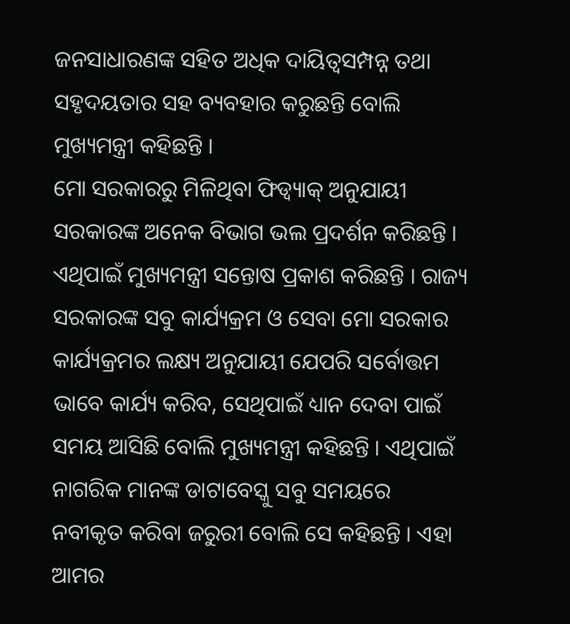ଜନସାଧାରଣଙ୍କ ସହିତ ଅଧିକ ଦାୟିତ୍ବସମ୍ପନ୍ନ ତଥା ସହୃଦୟତାର ସହ ବ୍ୟବହାର କରୁଛନ୍ତି ବୋଲି ମୁଖ୍ୟମନ୍ତ୍ରୀ କହିଛନ୍ତି ।
ମୋ ସରକାରରୁ ମିଳିଥିବା ଫିଡ୍ବ୍ୟାକ୍ ଅନୁଯାୟୀ ସରକାରଙ୍କ ଅନେକ ବିଭାଗ ଭଲ ପ୍ରଦର୍ଶନ କରିଛନ୍ତି । ଏଥିପାଇଁ ମୁଖ୍ୟମନ୍ତ୍ରୀ ସନ୍ତୋଷ ପ୍ରକାଶ କରିଛନ୍ତି । ରାଜ୍ୟ ସରକାରଙ୍କ ସବୁ କାର୍ଯ୍ୟକ୍ରମ ଓ ସେବା ମୋ ସରକାର କାର୍ଯ୍ୟକ୍ରମର ଲକ୍ଷ୍ୟ ଅନୁଯାୟୀ ଯେପରି ସର୍ବୋତ୍ତମ ଭାବେ କାର୍ଯ୍ୟ କରିବ, ସେଥିପାଇଁ ଧ୍ୟାନ ଦେବା ପାଇଁ ସମୟ ଆସିଛି ବୋଲି ମୁଖ୍ୟମନ୍ତ୍ରୀ କହିଛନ୍ତି । ଏଥିପାଇଁ ନାଗରିକ ମାନଙ୍କ ଡାଟାବେସ୍କୁ ସବୁ ସମୟରେ ନବୀକୃତ କରିବା ଜରୁରୀ ବୋଲି ସେ କହିଛନ୍ତି । ଏହା ଆମର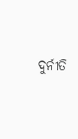ଦୁର୍ନୀତି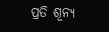ପ୍ରତି ଶୂନ୍ୟ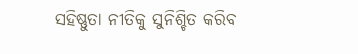ସହିଷ୍ଣୁତା ନୀତିକୁ ସୁନିଶ୍ଚିତ କରିବ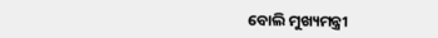ବୋଲି ମୁଖ୍ୟମନ୍ତ୍ରୀ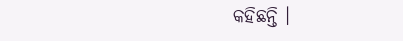କହିଛନ୍ତି ।